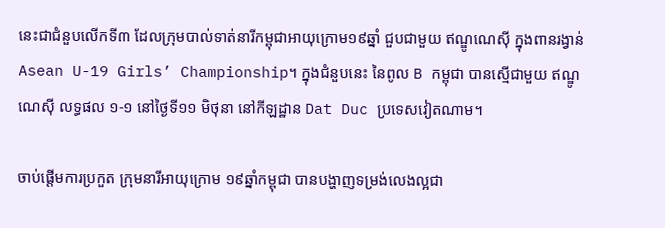នេះជាជំនួបលើកទី៣ ដែលក្រុមបាល់ទាត់នារីកម្ពុជាអាយុក្រោម១៩ឆ្នាំ ជួបជាមួយ ឥណ្ឌូណេស៊ី ក្នុងពានរង្វាន់ Asean U-19 Girls’ Championship។ ក្នុងជំនួបនេះ នៃពូល B កម្ពុជា បានស្មើជាមួយ ឥណ្ឌូណេស៊ី លទ្ធផល ១-១ នៅថ្ងៃទី១១ មិថុនា នៅកីឡដ្ឋាន Dat Duc ប្រទេសវៀតណាម។

ចាប់ផ្ដើមការប្រកួត ក្រុមនារីអាយុក្រោម ១៩ឆ្នាំកម្ពុជា បានបង្ហាញទម្រង់លេងល្អជា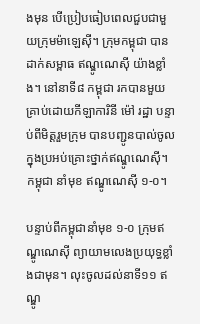ងមុន បើប្រៀបធៀបពេលជួបជាមួយក្រុមម៉ាឡេស៊ី។ ក្រុមកម្ពុជា បានដាក់សម្ពាធ ឥណ្ឌូណេស៊ី យ៉ាងខ្លាំង។ នៅនាទី៨ កម្ពុជា រកបានមួយគ្រាប់ដោយកីឡាការិនី ម៉ៅ រដ្ឋា បន្ទាប់ពីមិត្តរួមក្រុម បានបញ្ជូនបាល់ចូលក្នុងប្រអប់គ្រោះថ្នាក់ឥណ្ឌូណេស៊ី។ កម្ពុជា នាំមុខ ឥណ្ឌូណេស៊ី ១-០។

បន្ទាប់ពីកម្ពុជានាំមុខ ១-០ ក្រុមឥណ្ឌូណេស៊ី ព្យាយាមលេងប្រយុទ្ធខ្លាំងជាមុន។ លុះចូលដល់នាទី១១ ឥណ្ឌូ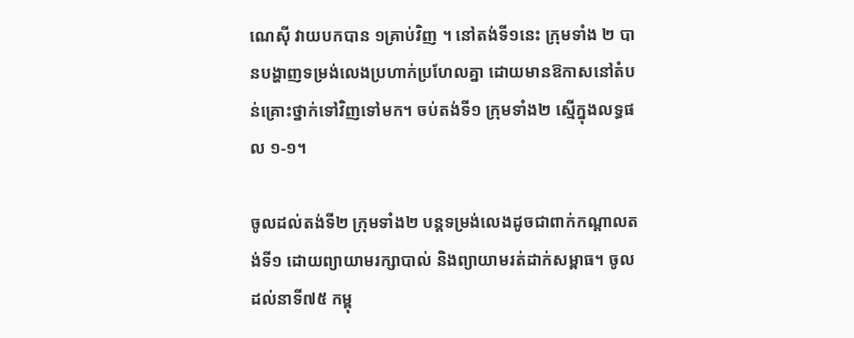ណេស៊ី វាយបកបាន ១គ្រាប់វិញ ។ នៅតង់ទី១នេះ ក្រុមទាំង ២ បានបង្ហាញទម្រង់លេងប្រហាក់ប្រហែលគ្នា ដោយមានឱកាសនៅតំបន់គ្រោះថ្នាក់ទៅវិញទៅមក។ ចប់តង់ទី១ ក្រុមទាំង២ ស្មើក្នុងលទ្ធផល ១-១។

ចូលដល់តង់ទី២ ក្រុមទាំង២ បន្ដទម្រង់លេងដូចជាពាក់កណ្ដាលតង់ទី១ ដោយព្យាយាមរក្សាបាល់ និងព្យាយាមរត់ដាក់សម្ពាធ។ ចូលដល់នាទី៧៥ កម្ពុ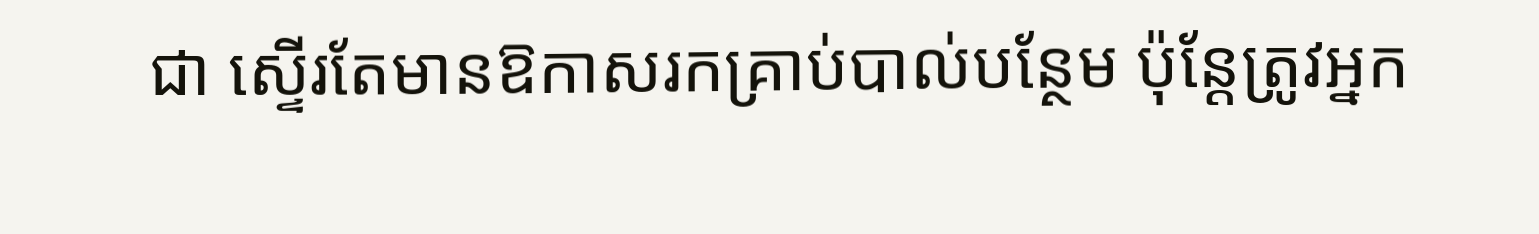ជា ស្ទើរតែមានឱកាសរកគ្រាប់បាល់បន្ថែម ប៉ុន្ដែត្រូវអ្នក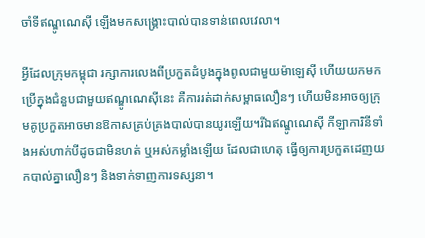ចាំទីឥណ្ឌូណេស៊ី ឡើងមកសង្គ្រោះបាល់បានទាន់ពេលវេលា។

អ្វីដែលក្រុមកម្ពុជា រក្សាការលេងពីប្រកួតដំបូងក្នុងពូលជាមួយម៉ាឡេស៊ី ហើយយកមកប្រើក្នុងជំនួបជាមួយឥណ្ឌូណេស៊ីនេះ គឺការរត់ដាក់សម្ពាធលឿនៗ ហើយមិនអាចឲ្យក្រុមគូប្រកួតអាចមានឱកាសគ្រប់គ្រងបាល់បានយូរឡើយ។រីឯឥណ្ឌូណេស៊ី កីឡាការិនីទាំងអស់ហាក់បីដូចជាមិនហត់ ឬអស់កម្លាំងឡើយ ដែលជាហេតុ ធ្វើឲ្យការប្រកួតដេញយកបាល់គ្នាលឿនៗ និងទាក់ទាញការទស្សនា។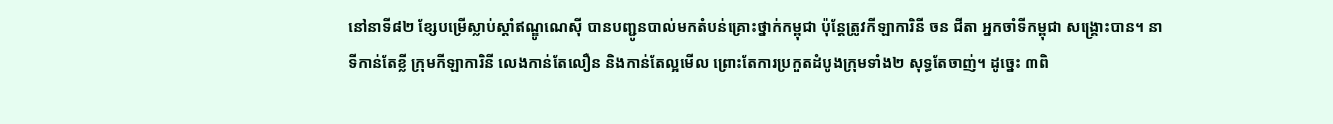នៅនាទី៨២ ខ្សែបម្រើស្លាប់ស្ដាំឥណ្ឌូណេស៊ី បានបញ្ជូនបាល់មកតំបន់គ្រោះថ្នាក់កម្ពុជា ប៉ុន្ដែត្រូវកីឡាការិនី ចន ជីតា អ្នកចាំទីកម្ពុជា សង្គ្រោះបាន។ នាទីកាន់តែខ្លី ក្រុមកីឡាការិនី លេងកាន់តែលឿន និងកាន់តែល្អមើល ព្រោះតែការប្រកួតដំបូងក្រុមទាំង២ សុទ្ធតែចាញ់។ ដូច្នេះ ៣ពិ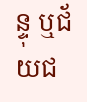ន្ទុ ឬជ័យជ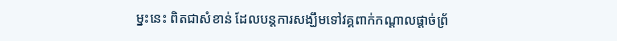ម្នះនេះ ពិតជាសំខាន់ ដែលបន្ដការសង្ឃឹមទៅវគ្គពាក់កណ្ដាលផ្ដាច់ព្រ័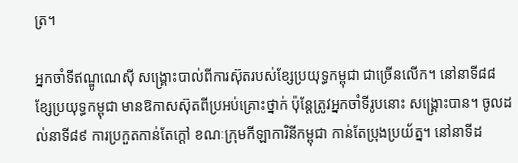ត្រ។

អ្នកចាំទីឥណ្ឌូណេស៊ី សង្គ្រោះបាល់ពីការស៊ុតរបស់ខ្សែប្រយុទ្ធកម្ពុជា ជាច្រើនលើក។ នៅនាទី៨៨ ខ្សែប្រយុទ្ធកម្ពុជា មានឱកាសស៊ុតពីប្រអប់គ្រោះថ្នាក់ ប៉ុន្ដែត្រូវអ្នកចាំទីរូបនោះ សង្គ្រោះបាន។ ចូលដល់នាទី៨៩ ការប្រកួតកាន់តែក្ដៅ ខណៈក្រុមកីឡាការិនីកម្ពុជា កាន់តែប្រុងប្រយ័ត្ន។ នៅនាទីដ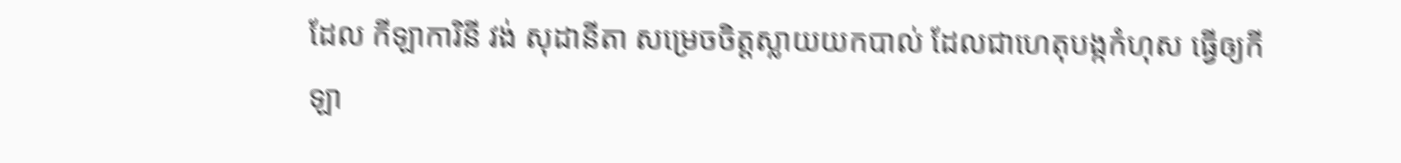ដែល កីឡាការិនី វង់ សុដានីតា សម្រេចចិត្តស្លាយយកបាល់ ដែលជាហេតុបង្កកំហុស ធ្វើឲ្យកីឡា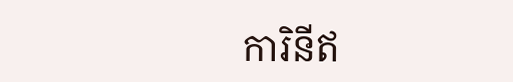ការិនីឥ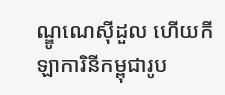ណ្ឌូណេស៊ីដួល ហើយកីឡាការិនីកម្ពុជារូប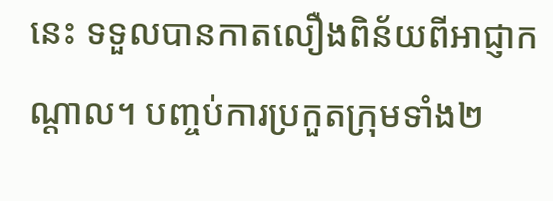នេះ ទទួលបានកាតលឿងពិន័យពីអាជ្ញាកណ្ដាល។ បញ្ចប់ការប្រកួតក្រុមទាំង២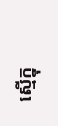ស្មើក្នុ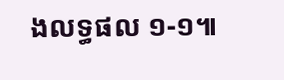ងលទ្ធផល ១-១៕